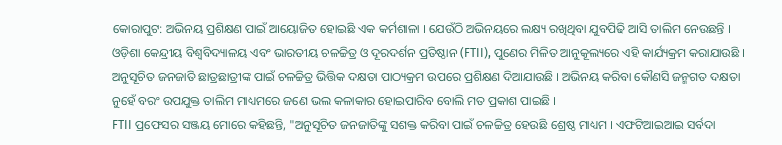କୋରାପୁଟ: ଅଭିନୟ ପ୍ରଶିକ୍ଷଣ ପାଇଁ ଆୟୋଜିତ ହୋଇଛି ଏକ କର୍ମଶାଳା । ଯେଉଁଠି ଅଭିନୟରେ ଲକ୍ଷ୍ୟ ରଖିଥିବା ଯୁବପିଢି ଆସି ତାଲିମ ନେଉଛନ୍ତି । ଓଡ଼ିଶା କେନ୍ଦ୍ରୀୟ ବିଶ୍ୱବିଦ୍ୟାଳୟ ଏବଂ ଭାରତୀୟ ଚଳଚ୍ଚିତ୍ର ଓ ଦୂରଦର୍ଶନ ପ୍ରତିଷ୍ଠାନ (FTII), ପୁଣେର ମିଳିତ ଆନୁକୂଲ୍ୟରେ ଏହି କାର୍ଯ୍ୟକ୍ରମ କରାଯାଉଛି । ଅନୁସୂଚିତ ଜନଜାତି ଛାତ୍ରଛାତ୍ରୀଙ୍କ ପାଇଁ ଚଳଚ୍ଚିତ୍ର ଭିତ୍ତିକ ଦକ୍ଷତା ପାଠ୍ୟକ୍ରମ ଉପରେ ପ୍ରଶିକ୍ଷଣ ଦିଆଯାଉଛି । ଅଭିନୟ କରିବା କୌଣସି ଜନ୍ମଗତ ଦକ୍ଷତା ନୁହେଁ ବରଂ ଉପଯୁକ୍ତ ତାଲିମ ମାଧ୍ୟମରେ ଜଣେ ଭଲ କଳାକାର ହୋଇପାରିବ ବୋଲି ମତ ପ୍ରକାଶ ପାଇଛି ।
FTII ପ୍ରଫେସର ସଞ୍ଜୟ ମୋରେ କହିଛନ୍ତି, "ଅନୁସୂଚିତ ଜନଜାତିଙ୍କୁ ସଶକ୍ତ କରିବା ପାଇଁ ଚଳଚ୍ଚିତ୍ର ହେଉଛି ଶ୍ରେଷ୍ଠ ମାଧ୍ୟମ । ଏଫଟିଆଇଆଇ ସର୍ବଦା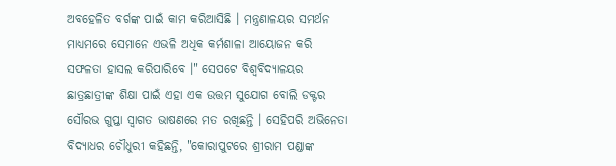ଅବହେଳିତ ବର୍ଗଙ୍କ ପାଇଁ କାମ କରିଆସିଛି । ମନ୍ତ୍ରଣାଳୟର ସମର୍ଥନ ମାଧ୍ୟମରେ ସେମାନେ ଏଭଳି ଅଧିକ କର୍ମଶାଳା ଆୟୋଜନ କରି ସଫଳତା ହାସଲ କରିପାରିବେ ।" ସେପଟେ ବିଶ୍ଵବିଦ୍ୟାଳୟର ଛାତ୍ରଛାତ୍ରୀଙ୍କ ଶିକ୍ଷା ପାଇଁ ଏହା ଏକ ଉତ୍ତମ ସୁଯୋଗ ବୋଲି ଡକ୍ଟର ସୌରଭ ଗୁପ୍ତା ସ୍ୱାଗତ ଭାଷଣରେ ମତ ରଖିଛନ୍ତି । ସେହିପରି ଅଭିନେତା ବିଦ୍ୟାଧର ଚୌଧୁରୀ କହିଛନ୍ତି, "କୋରାପୁଟରେ ଶ୍ରୀରାମ ପଣ୍ଡାଙ୍କ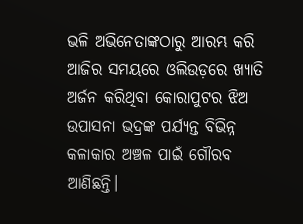ଭଳି ଅଭିନେତାଙ୍କଠାରୁ ଆରମ୍ଭ କରି ଆଜିର ସମୟରେ ଓଲିଉଡ଼ରେ ଖ୍ୟାତି ଅର୍ଜନ କରିଥିବା କୋରାପୁଟର ଝିଅ ଉପାସନା ଭଦ୍ରଙ୍କ ପର୍ଯ୍ୟନ୍ତ ବିଭିନ୍ନ କଳାକାର ଅଞ୍ଚଳ ପାଇଁ ଗୌରବ ଆଣିଛନ୍ତି।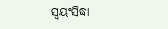ସ୍ୱୟଂସିଦ୍ଧା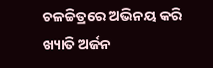ଚଳଚ୍ଚିତ୍ରରେ ଅଭିନୟ କରି ଖ୍ୟାତି ଅର୍ଜନ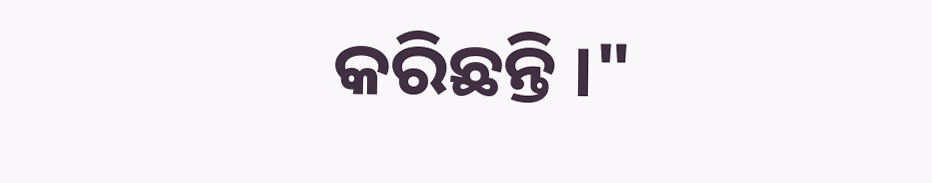କରିଛନ୍ତି ।"